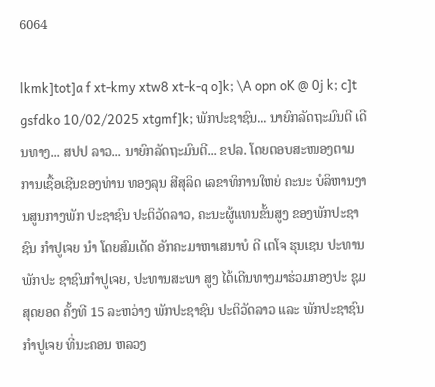6064

lkmk]tot]a f xt-kmy xtw8 xt-k-q o]k; \A opn oK @ 0j k; c]t gsfdko 10/02/2025 xtgmf]k; ພັກປະຊາຊົນ... ນາຍົກລັດຖະມົນຕີ ເດີນທາງ... ສປປ ລາວ... ນາຍົກລັດຖະມົນຕີ... ຂປລ. ໂດຍຕອບສະໜອງຕາມ ການເຊື້ອເຊີນຂອງທ່ານ ທອງລຸນ ສີສຸລິດ ເລຂາທິການໃຫຍ່ ຄະນະ ບໍລິຫານງານສູນກາງພັກ ປະຊາຊົນ ປະຕິວັດລາວ, ຄະນະຜູ້ແທນຂັ້ນສູງ ຂອງພັກປະຊາຊົນ ກໍາປູເຈຍ ນໍາ ໂດຍສົມເດັດ ອັກຄະມາຫາເສນາບໍ ດີ ເຕໂຈ ຮຸນເຊນ ປະທານພັກປະ ຊາຊົນກໍາປູເຈຍ, ປະທານສະພາ ສູງ ໄດ້ເດີນທາງມາຮ່ວມກອງປະ ຊຸມສຸດຍອດ ຄັ້ງທີ 15 ລະຫວ່າງ ພັກປະຊາຊົນ ປະຕິວັດລາວ ແລະ ພັກປະຊາຊົນກໍາປູເຈຍ ທີ່ນະຄອນ ຫລວງ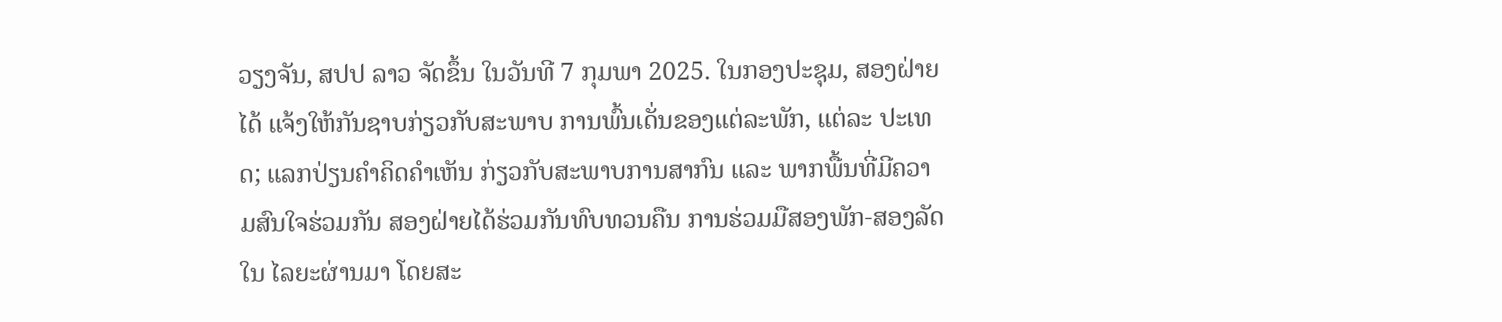ວຽງຈັນ, ສປປ ລາວ ຈັດຂຶ້ນ ໃນວັນທີ 7 ກຸມພາ 2025. ໃນກອງປະຊຸມ, ສອງຝ່າຍໄດ້ ແຈ້ງໃຫ້ກັນຊາບກ່ຽວກັບສະພາບ ການພົ້ນເດັ່ນຂອງແຕ່ລະພັກ, ແຕ່ລະ ປະເທດ; ແລກປ່ຽນຄໍາຄິດຄໍາເຫັນ ກ່ຽວກັບສະພາບການສາກົນ ແລະ ພາກພື້ນທີ່ມີຄວາມສົນໃຈຮ່ວມກັນ ສອງຝ່າຍໄດ້ຮ່ວມກັນທົບທວນຄືນ ການຮ່ວມມືສອງພັກ-ສອງລັດ ໃນ ໄລຍະຜ່ານມາ ໂດຍສະ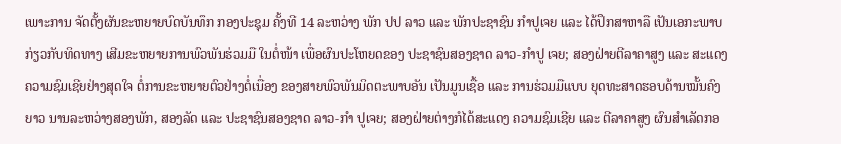ເພາະການ ຈັດຕັ້ງຜັນຂະຫຍາຍບົດບັນທຶກ ກອງປະຊຸມ ຄັ້ງທີ 14 ລະຫວ່າງ ພັກ ປປ ລາວ ແລະ ພັກປະຊາຊົນ ກຳປູເຈຍ ແລະ ໄດ້ປຶກສາຫາລື ເປັນເອກະພາບກ່ຽວກັບທິດທາງ ເສີມຂະຫຍາຍການພົວພັນຮ່ວມມື ໃນຕໍ່ໜ້າ ເພື່ອຜົນປະໂຫຍດຂອງ ປະຊາຊົນສອງຊາດ ລາວ-ກໍາປູ ເຈຍ; ສອງຝ່າຍຕີລາຄາສູງ ແລະ ສະແດງຄວາມຊົມເຊີຍຢ່າງສຸດໃຈ ຕໍ່ການຂະຫຍາຍຕົວຢ່າງຕໍ່ເນື່ອງ ຂອງສາຍພົວພັນມິດຕະພາບອັນ ເປັນມູນເຊື້ອ ແລະ ການຮ່ວມມືແບບ ຍຸດທະສາດຮອບດ້ານໝັ້ນຄົງຍາວ ນານລະຫວ່າງສອງພັກ, ສອງລັດ ແລະ ປະຊາຊົນສອງຊາດ ລາວ-ກໍາ ປູເຈຍ; ສອງຝ່າຍຕ່າງກໍໄດ້ສະແດງ ຄວາມຊົມເຊີຍ ແລະ ຕີລາຄາສູງ ຜົນສໍາເລັດກອ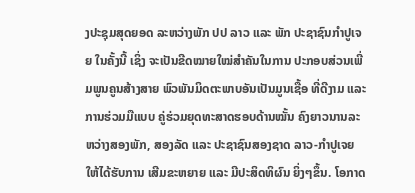ງປະຊຸມສຸດຍອດ ລະຫວ່າງພັກ ປປ ລາວ ແລະ ພັກ ປະຊາຊົນກຳປູເຈຍ ໃນຄັ້ງນີ້ ເຊິ່ງ ຈະເປັນຂີດໝາຍໃໝ່ສໍາຄັນໃນການ ປະກອບສ່ວນເພີ່ມພູນຄູນສ້າງສາຍ ພົວພັນມິດຕະພາບອັນເປັນມູນເຊື້ອ ທີ່ດີງາມ ແລະ ການຮ່ວມມືແບບ ຄູ່ຮ່ວມຍຸດທະສາດຮອບດ້ານໝັ້ນ ຄົງຍາວນານລະຫວ່າງສອງພັກ, ສອງລັດ ແລະ ປະຊາຊົນສອງຊາດ ລາວ-ກໍາປູເຈຍ ໃຫ້ໄດ້ຮັບການ ເສີມຂະຫຍາຍ ແລະ ມີປະສິດທິຜົນ ຍິ່ງໆຂຶ້ນ. ໂອກາດ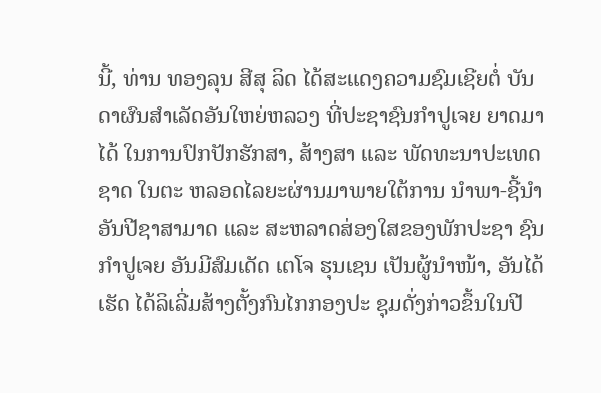ນີ້, ທ່ານ ທອງລຸນ ສີສຸ ລິດ ໄດ້ສະແດງຄວາມຊົມເຊີຍຕໍ່ ບັນດາຜົນສໍາເລັດອັນໃຫຍ່ຫລວງ ທີ່ປະຊາຊົນກໍາປູເຈຍ ຍາດມາໄດ້ ໃນການປົກປັກຮັກສາ, ສ້າງສາ ແລະ ພັດທະນາປະເທດຊາດ ໃນຕະ ຫລອດໄລຍະຜ່ານມາພາຍໃຕ້ການ ນໍາພາ-ຊີ້ນໍາ ອັນປີຊາສາມາດ ແລະ ສະຫລາດສ່ອງໃສຂອງພັກປະຊາ ຊົນກໍາປູເຈຍ ອັນມີສົມເດັດ ເຕໂຈ ຮຸນເຊນ ເປັນຜູ້ນຳໜ້າ, ອັນໄດ້ເຮັດ ໄດ້ລິເລີ່ມສ້າງຕັ້ງກົນໄກກອງປະ ຊຸມດັ່ງກ່າວຂຶ້ນໃນປີ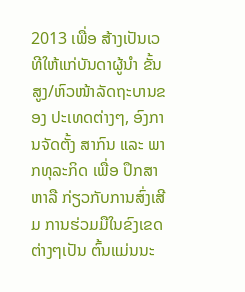2013 ເພື່ອ ສ້າງເປັນເວທີໃຫ້ແກ່ບັນດາຜູ້ນຳ ຂັ້ນສູງ/ຫົວໜ້າລັດຖະບານຂອງ ປະເທດຕ່າງໆ, ອົງການຈັດຕັ້ງ ສາກົນ ແລະ ພາກທຸລະກິດ ເພື່ອ ປຶກສາຫາລື ກ່ຽວກັບການສົ່ງເສີມ ການຮ່ວມມືໃນຂົງເຂດຕ່າງໆເປັນ ຕົ້ນແມ່ນນະ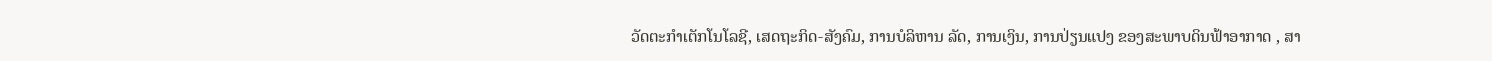ວັດຕະກຳເຕັກໂນໂລຊີ, ເສດຖະກິດ-ສັງຄົມ, ການບໍລິຫານ ລັດ, ການເງິນ, ການປ່ຽນແປງ ຂອງສະພາບດິນຟ້າອາກາດ , ສາ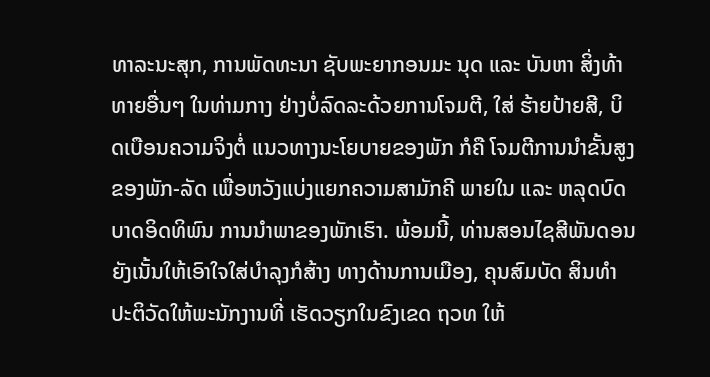ທາລະນະສຸກ, ການພັດທະນາ ຊັບພະຍາກອນມະ ນຸດ ແລະ ບັນຫາ ສິ່ງທ້າທາຍອື່ນໆ ໃນທ່າມກາງ ຢ່າງບໍ່ລົດລະດ້ວຍການໂຈມຕີ, ໃສ່ ຮ້າຍປ້າຍສີ, ບິດເບືອນຄວາມຈິງຕໍ່ ແນວທາງນະໂຍບາຍຂອງພັກ ກໍຄື ໂຈມຕີການນໍາຂັ້ນສູງຂອງພັກ-ລັດ ເພື່ອຫວັງແບ່ງແຍກຄວາມສາມັກຄີ ພາຍໃນ ແລະ ຫລຸດບົດບາດອິດທິພົນ ການນໍາພາຂອງພັກເຮົາ. ພ້ອມນີ້, ທ່ານສອນໄຊສີພັນດອນ ຍັງເນັ້ນໃຫ້ເອົາໃຈໃສ່ບຳລຸງກໍສ້າງ ທາງດ້ານການເມືອງ, ຄຸນສົມບັດ ສິນທຳປະຕິວັດໃຫ້ພະນັກງານທີ່ ເຮັດວຽກໃນຂົງເຂດ ຖວທ ໃຫ້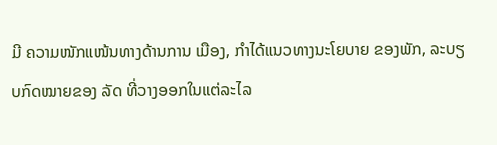ມີ ຄວາມໜັກແໜ້ນທາງດ້ານການ ເມືອງ, ກຳໄດ້ແນວທາງນະໂຍບາຍ ຂອງພັກ, ລະບຽບກົດໝາຍຂອງ ລັດ ທີ່ວາງອອກໃນແຕ່ລະໄລ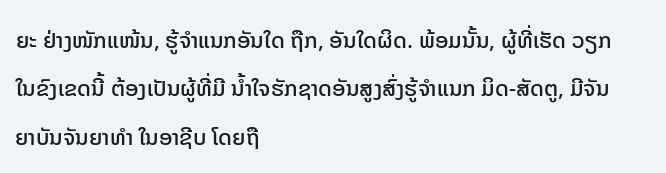ຍະ ຢ່າງໜັກແໜ້ນ, ຮູ້ຈຳແນກອັນໃດ ຖືກ, ອັນໃດຜິດ. ພ້ອມນັ້ນ, ຜູ້ທີ່ເຮັດ ວຽກໃນຂົງເຂດນີ້ ຕ້ອງເປັນຜູ້ທີ່ມີ ນໍ້າໃຈຮັກຊາດອັນສູງສົ່ງຮູ້ຈຳແນກ ມິດ-ສັດຕູ, ມີຈັນຍາບັນຈັນຍາທຳ ໃນອາຊີບ ໂດຍຖື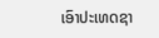ເອົາປະເທດຊາ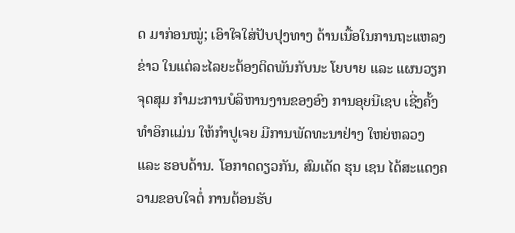ດ ມາກ່ອນໝູ່; ເອົາໃຈໃສ່ປັບປຸງທາງ ດ້ານເນື້ອໃນການຖະແຫລງຂ່າວ ໃນແຕ່ລະໄລຍະຕ້ອງຕິດພັນກັບນະ ໂຍບາຍ ແລະ ແຜນວຽກຈຸດສຸມ ກຳມະການບໍລິຫານງານຂອງອົງ ການອຸຍນີເຊບ ເຊີ່ງຄັ້ງທຳອິກເເມ່ນ ໃຫ້ກຳປູເຈຍ ມີການພັດທະນາຢ່າງ ໃຫຍ່ຫລວງ ແລະ ຮອບດ້ານ. ໂອກາດດຽວກັນ, ສົມເດັດ ຮຸນ ເຊນ ໄດ້ສະແດງຄວາມຂອບໃຈຕໍ່ ການຕ້ອນຮັບ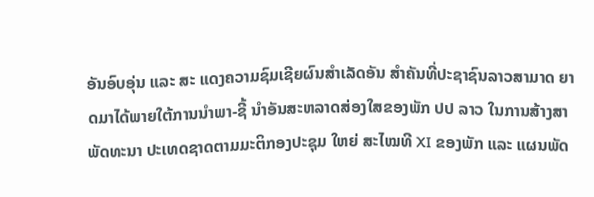ອັນອົບອຸ່ນ ແລະ ສະ ແດງຄວາມຊົມເຊີຍຜົນສຳເລັດອັນ ສຳຄັນທີ່ປະຊາຊົນລາວສາມາດ ຍາດມາໄດ້ພາຍໃຕ້ການນຳພາ-ຊີ້ ນຳອັນສະຫລາດສ່ອງໃສຂອງພັກ ປປ ລາວ ໃນການສ້າງສາພັດທະນາ ປະເທດຊາດຕາມມະຕິກອງປະຊຸມ ໃຫຍ່ ສະໄໝທີ XI ຂອງພັກ ແລະ ແຜນພັດ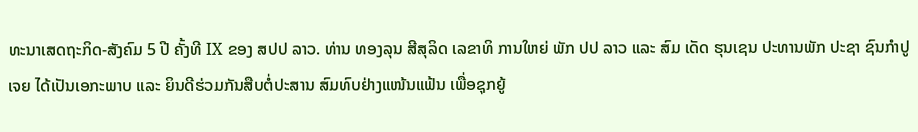ທະນາເສດຖະກິດ-ສັງຄົມ 5 ປີ ຄັ້ງທີ IX ຂອງ ສປປ ລາວ. ທ່ານ ທອງລຸນ ສີສຸລິດ ເລຂາທິ ການໃຫຍ່ ພັກ ປປ ລາວ ແລະ ສົມ ເດັດ ຮຸນເຊນ ປະທານພັກ ປະຊາ ຊົນກໍາປູເຈຍ ໄດ້ເປັນເອກະພາບ ແລະ ຍິນດີຮ່ວມກັນສືບຕໍ່ປະສານ ສົມທົບຢ່າງແໜ້ນແຟ້ນ ເພື່ອຊຸກຍູ້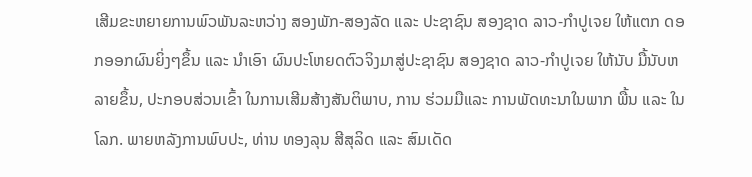ເສີມຂະຫຍາຍການພົວພັນລະຫວ່າງ ສອງພັກ-ສອງລັດ ແລະ ປະຊາຊົນ ສອງຊາດ ລາວ-ກໍາປູເຈຍ ໃຫ້ແຕກ ດອກອອກຜົນຍິ່ງໆຂຶ້ນ ແລະ ນໍາເອົາ ຜົນປະໂຫຍດຕົວຈິງມາສູ່ປະຊາຊົນ ສອງຊາດ ລາວ-ກໍາປູເຈຍ ໃຫ້ນັບ ມື້ນັບຫລາຍຂຶ້ນ, ປະກອບສ່ວນເຂົ້າ ໃນການເສີມສ້າງສັນຕິພາບ, ການ ຮ່ວມມືແລະ ການພັດທະນາໃນພາກ ພື້ນ ແລະ ໃນໂລກ. ພາຍຫລັງການພົບປະ, ທ່ານ ທອງລຸນ ສີສຸລິດ ແລະ ສົມເດັດ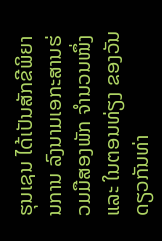ຮຸນເຊນ ໄດ້ເປັນສັກຂີພິຍານການ ລົງນາມເອກະສານຮ່ວມມືສອງພັກ ຈຳນວນໜຶ່ງ ແລະ ໃນຕອນທ່ຽງ ຂອງວັນດຽວກັນທ່າ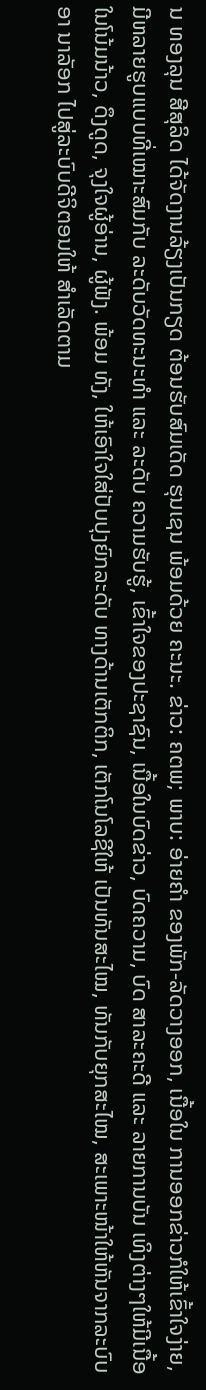ນ ທອງລຸນ ສີສຸລິດ ໄດ້ຈັດງານລ້ຽງເປັນກຽດ ຕ້ອນຮັບສົມເດັດ ຮຸນເຊນ ພ້ອມດ້ວຍ ຄະນະ. ຂ່າວ: ຄຕພ; ພາບ: ອ່າຍຄຳ ຂອງພັກ-ລັດວາງອອກ, ເນື້ອໃນ ການອອກຂ່າວກໍໃຫ້ເຂົ້າໃຈງ່າຍ, ມີຫລາຍຮູບແບບທີ່ເໝາະສົມກັບ ລະດັບວັດທະນະທຳ ແລະ ລະດັບ ຄວາມຮັບຮູ້, ເຂົ້າໃຈຂອງປະຊາຊົນ, ເນື້ອໃນບົດຂ່າວ, ບົດຄວາມ, ບົດ ສາລະຄະດີ ແລະ ລາຍການບັນ ເທິງຕ່າງໆໃຫ້ມີເນື້ອໃນໂນ້ມນ້າວ, ດຶງດູດ, ຈຸງໃຈຜູ້ອ່ານ, ຜູ້ຟັງ. ພ້ອມ ທັງ, ໃຫ້ເອົາໃຈໃສ່ປັບປຸງຍົກລະດັບ ທາງດ້ານເຕັກຕິກ, ເຕັກໂນໂລຊີໃຫ້ ເປັນທັນສະໄໝ, ທັນກັບຍຸກສະໄໝ, ສະເພາະໜ້າໃຫ້ຫັນຈາກລະບົບອາ ນາລັອກ ໄປສູ່ລະບົບດີຈິຕອນໃຫ້ ສຳເລັດຕາມ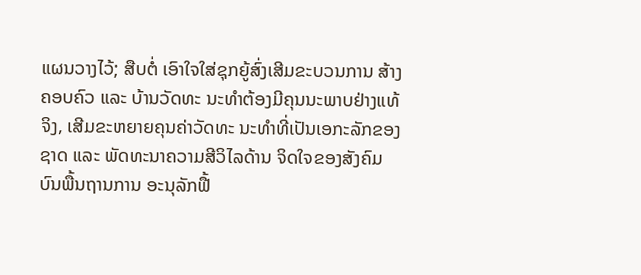ແຜນວາງໄວ້; ສືບຕໍ່ ເອົາໃຈໃສ່ຊຸກຍູ້ສົ່ງເສີມຂະບວນການ ສ້າງຄອບຄົວ ແລະ ບ້ານວັດທະ ນະທໍາຕ້ອງມີຄຸນນະພາບຢ່າງແທ້ ຈິງ, ເສີມຂະຫຍາຍຄຸນຄ່າວັດທະ ນະທໍາທີ່ເປັນເອກະລັກຂອງຊາດ ແລະ ພັດທະນາຄວາມສີວິໄລດ້ານ ຈິດໃຈຂອງສັງຄົມ ບົນພື້ນຖານການ ອະນຸລັກຟື້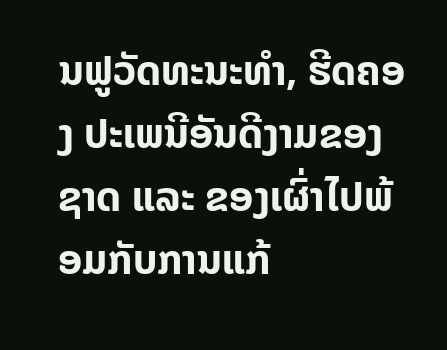ນຟູວັດທະນະທໍາ, ຮີດຄອງ ປະເພນີອັນດີງາມຂອງຊາດ ແລະ ຂອງເຜົ່າໄປພ້ອມກັບການແກ້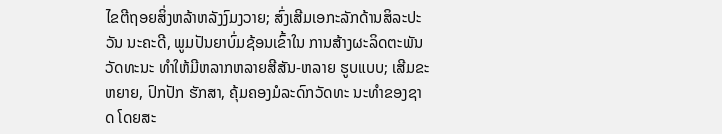ໄຂຕີຖອຍສິ່ງຫລ້າຫລັງງົມງວາຍ; ສົ່ງເສີມເອກະລັກດ້ານສິລະປະວັນ ນະຄະດີ, ພູມປັນຍາບົ່ມຊ້ອນເຂົ້າໃນ ການສ້າງຜະລິດຕະພັນວັດທະນະ ທໍາໃຫ້ມີຫລາກຫລາຍສີສັນ-ຫລາຍ ຮູບແບບ; ເສີມຂະຫຍາຍ, ປົກປັກ ຮັກສາ, ຄຸ້ມຄອງມໍລະດົກວັດທະ ນະທໍາຂອງຊາດ ໂດຍສະ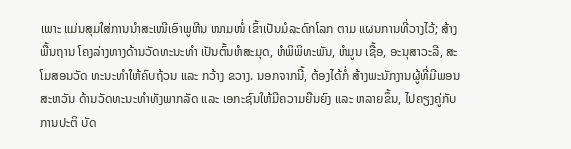ເພາະ ແມ່ນສຸມໃສ່ການນໍາສະເໜີເອົາພູຫີນ ໜາມໜໍ່ ເຂົ້າເປັນມໍລະດົກໂລກ ຕາມ ແຜນການທີ່ວາງໄວ້; ສ້າງພື້ນຖານ ໂຄງລ່າງທາງດ້ານວັດທະນະທໍາ ເປັນຕົ້ນຫໍສະມຸດ, ຫໍພິພິທະພັນ, ຫໍມູນ ເຊື້ອ, ອະນຸສາວະລີ, ສະໂມສອນວັດ ທະນະທໍາໃຫ້ຄົບຖ້ວນ ແລະ ກວ້າງ ຂວາງ. ນອກຈາກນີ້, ຕ້ອງໄດ້ກໍ່ ສ້າງພະນັກງານຜູ້ທີ່ມີພອນສະຫວັນ ດ້ານວັດທະນະທໍາທັງພາກລັດ ແລະ ເອກະຊົນໃຫ້ມີຄວາມຍືນຍົງ ແລະ ຫລາຍຂຶ້ນ, ໄປຄຽງຄູ່ກັບການປະຕິ ບັດ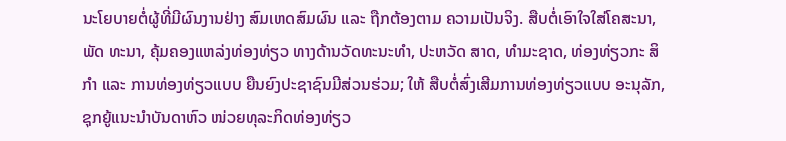ນະໂຍບາຍຕໍ່ຜູ້ທີ່ມີຜົນງານຢ່າງ ສົມເຫດສົມຜົນ ແລະ ຖືກຕ້ອງຕາມ ຄວາມເປັນຈິງ. ສືບຕໍ່ເອົາໃຈໃສ່ໂຄສະນາ, ພັດ ທະນາ, ຄຸ້ມຄອງແຫລ່ງທ່ອງທ່ຽວ ທາງດ້ານວັດທະນະທຳ, ປະຫວັດ ສາດ, ທຳມະຊາດ, ທ່ອງທ່ຽວກະ ສິກໍາ ແລະ ການທ່ອງທ່ຽວແບບ ຍືນຍົງປະຊາຊົນມີສ່ວນຮ່ວມ; ໃຫ້ ສືບຕໍ່ສົ່ງເສີມການທ່ອງທ່ຽວແບບ ອະນຸລັກ, ຊຸກຍູ້ແນະນໍາບັນດາຫົວ ໜ່ວຍທຸລະກິດທ່ອງທ່ຽວ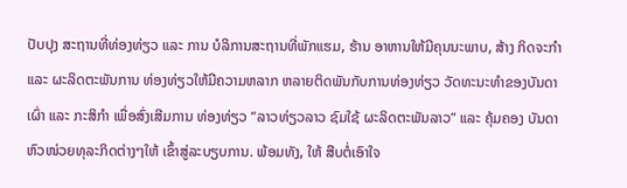ປັບປຸງ ສະຖານທີ່ທ່ອງທ່ຽວ ແລະ ການ ບໍລິການສະຖານທີ່ພັກແຮມ, ຮ້ານ ອາຫານໃຫ້ມີຄຸນນະພາບ, ສ້າງ ກິດຈະກຳ ແລະ ຜະລິດຕະພັນການ ທ່ອງທ່ຽວໃຫ້ມີຄວາມຫລາກ ຫລາຍຕິດພັນກັບການທ່ອງທ່ຽວ ວັດທະນະທຳຂອງບັນດາເຜົ່າ ແລະ ກະສິກຳ ເພື່ອສົ່ງເສີມການ ທ່ອງທ່ຽວ “ລາວທ່ຽວລາວ ຊົມໃຊ້ ຜະລິດຕະພັນລາວ” ແລະ ຄຸ້ມຄອງ ບັນດາຫົວໜ່ວຍທຸລະກິດຕ່າງໆໃຫ້ ເຂົ້າສູ່ລະບຽບການ. ພ້ອມທັງ, ໃຫ້ ສືບຕໍ່ເອົາໃຈ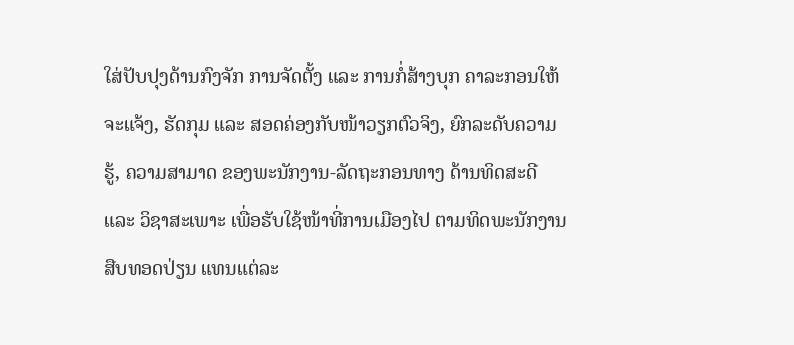ໃສ່ປັບປຸງດ້ານກົງຈັກ ການຈັດຕັ້ງ ແລະ ການກໍ່ສ້າງບຸກ ຄາລະກອນໃຫ້ຈະແຈ້ງ, ຮັດກຸມ ແລະ ສອດຄ່ອງກັບໜ້າວຽກຕົວຈິງ, ຍົກລະດັບຄວາມຮູ້, ຄວາມສາມາດ ຂອງພະນັກງານ-ລັດຖະກອນທາງ ດ້ານທິດສະດີ ແລະ ວິຊາສະເພາະ ເພື່ອຮັບໃຊ້ໜ້າທີ່ການເມືອງໄປ ຕາມທິດພະນັກງານສືບທອດປ່ຽນ ແທນແຕ່ລະ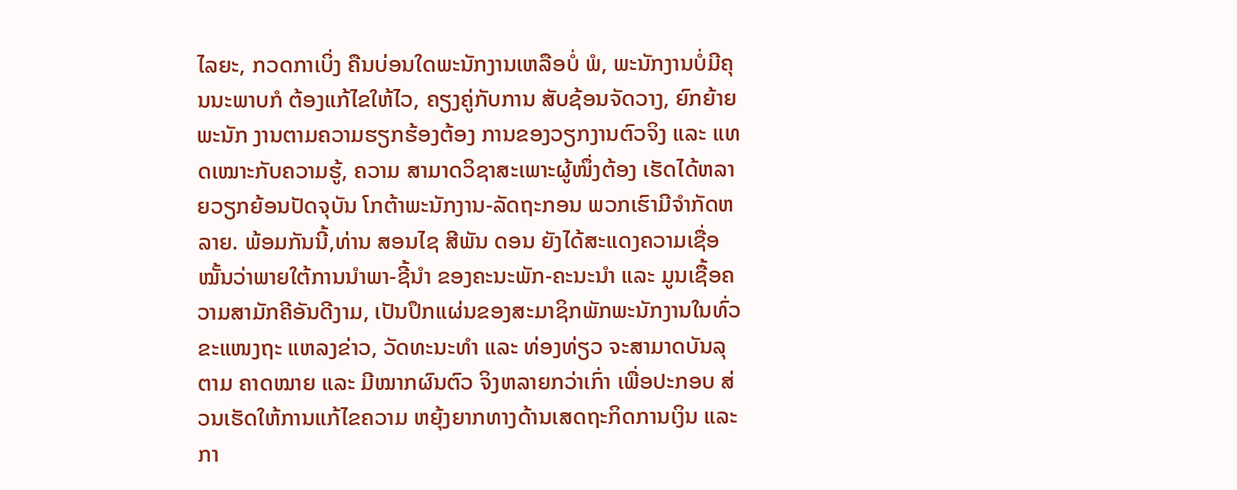ໄລຍະ, ກວດກາເບິ່ງ ຄືນບ່ອນໃດພະນັກງານເຫລືອບໍ່ ພໍ, ພະນັກງານບໍ່ມີຄຸນນະພາບກໍ ຕ້ອງແກ້ໄຂໃຫ້ໄວ, ຄຽງຄູ່ກັບການ ສັບຊ້ອນຈັດວາງ, ຍົກຍ້າຍພະນັກ ງານຕາມຄວາມຮຽກຮ້ອງຕ້ອງ ການຂອງວຽກງານຕົວຈິງ ແລະ ແທດເໝາະກັບຄວາມຮູ້, ຄວາມ ສາມາດວິຊາສະເພາະຜູ້ໜຶ່ງຕ້ອງ ເຮັດໄດ້ຫລາຍວຽກຍ້ອນປັດຈຸບັນ ໂກຕ້າພະນັກງານ-ລັດຖະກອນ ພວກເຮົາມີຈຳກັດຫລາຍ. ພ້ອມກັນນີ້,ທ່ານ ສອນໄຊ ສີພັນ ດອນ ຍັງໄດ້ສະແດງຄວາມເຊື່ອ ໝັ້ນວ່າພາຍໃຕ້ການນໍາພາ-ຊີ້ນໍາ ຂອງຄະນະພັກ-ຄະນະນຳ ແລະ ມູນເຊື້ອຄວາມສາມັກຄີອັນດີງາມ, ເປັນປຶກແຜ່ນຂອງສະມາຊິກພັກພະນັກງານໃນທົ່ວຂະແໜງຖະ ແຫລງຂ່າວ, ວັດທະນະທຳ ແລະ ທ່ອງທ່ຽວ ຈະສາມາດບັນລຸຕາມ ຄາດໝາຍ ແລະ ມີໝາກຜົນຕົວ ຈິງຫລາຍກວ່າເກົ່າ ເພື່ອປະກອບ ສ່ວນເຮັດໃຫ້ການແກ້ໄຂຄວາມ ຫຍຸ້ງຍາກທາງດ້ານເສດຖະກິດການເງິນ ແລະ ກາ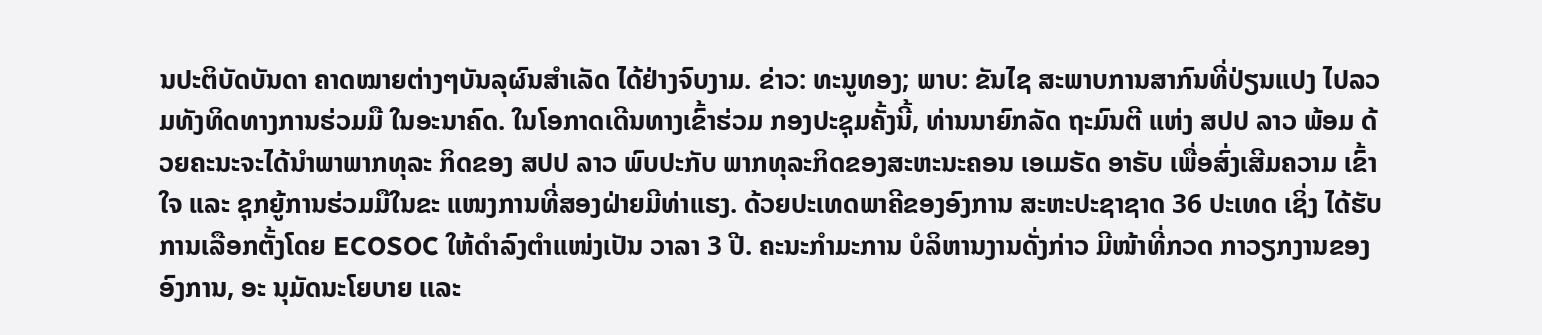ນປະຕິບັດບັນດາ ຄາດໝາຍຕ່າງໆບັນລຸຜົນສໍາເລັດ ໄດ້ຢ່າງຈົບງາມ. ຂ່າວ: ທະນູທອງ; ພາບ: ຂັນໄຊ ສະພາບການສາກົນທີ່ປ່ຽນແປງ ໄປລວມທັງທິດທາງການຮ່ວມມື ໃນອະນາຄົດ. ໃນໂອກາດເດີນທາງເຂົ້າຮ່ວມ ກອງປະຊຸມຄັ້ງນີ້, ທ່ານນາຍົກລັດ ຖະມົນຕີ ແຫ່ງ ສປປ ລາວ ພ້ອມ ດ້ວຍຄະນະຈະໄດ້ນໍາພາພາກທຸລະ ກິດຂອງ ສປປ ລາວ ພົບປະກັບ ພາກທຸລະກິດຂອງສະຫະນະຄອນ ເອເມຣັດ ອາຣັບ ເພື່ອສົ່ງເສີມຄວາມ ເຂົ້າໃຈ ແລະ ຊຸກຍູ້ການຮ່ວມມືໃນຂະ ແໜງການທີ່ສອງຝ່າຍມີທ່າແຮງ. ດ້ວຍປະເທດພາຄີຂອງອົງການ ສະຫະປະຊາຊາດ 36 ປະເທດ ເຊິ່ງ ໄດ້ຮັບການເລືອກຕັ້ງໂດຍ ECOSOC ໃຫ້ດຳລົງຕຳແໜ່ງເປັນ ວາລາ 3 ປີ. ຄະນະກຳມະການ ບໍລິຫານງານດັ່ງກ່າວ ມີໜ້າທີ່ກວດ ກາວຽກງານຂອງອົງການ, ອະ ນຸມັດນະໂຍບາຍ ເເລະ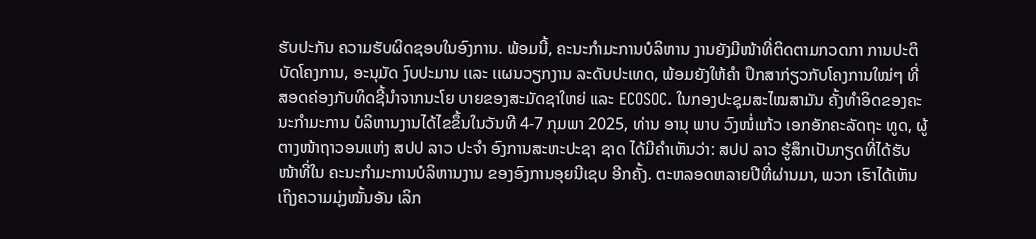ຮັບປະກັນ ຄວາມຮັບຜິດຊອບໃນອົງການ. ພ້ອມນີ້, ຄະນະກຳມະການບໍລິຫານ ງານຍັງມີໜ້າທີ່ຕິດຕາມກວດກາ ການປະຕິບັດໂຄງການ, ອະນຸມັດ ງົບປະມານ ເເລະ ເເຜນວຽກງານ ລະດັບປະເທດ, ພ້ອມຍັງໃຫ້ຄຳ ປຶກສາກ່ຽວກັບໂຄງການໃໝ່ໆ ທີ່ ສອດຄ່ອງກັບທິດຊີ້ນຳຈາກນະໂຍ ບາຍຂອງສະມັດຊາໃຫຍ່ ແລະ ECOSOC. ໃນກອງປະຊຸມສະໄໝສາມັນ ຄັ້ງທຳອິດຂອງຄະນະກຳມະການ ບໍລິຫານງານໄດ້ໄຂຂຶ້ນໃນວັນທີ 4-7 ກຸມພາ 2025, ທ່ານ ອານຸ ພາບ ວົງໜໍ່ແກ້ວ ເອກອັກຄະລັດຖະ ທູດ, ຜູ້ຕາງໜ້າຖາວອນແຫ່ງ ສປປ ລາວ ປະຈຳ ອົງການສະຫະປະຊາ ຊາດ ໄດ້ມີຄຳເຫັນວ່າ: ສປປ ລາວ ຮູ້ສຶກເປັນກຽດທີ່ໄດ້ຮັບໜ້າທີ່ໃນ ຄະນະກຳມະການບໍລິຫານງານ ຂອງອົງການອຸຍນີເຊບ ອີກຄັ້ງ. ຕະຫລອດຫລາຍປີທີ່ຜ່ານມາ, ພວກ ເຮົາໄດ້ເຫັນເຖິງຄວາມມຸ່ງໝັ້ນອັນ ເລິກ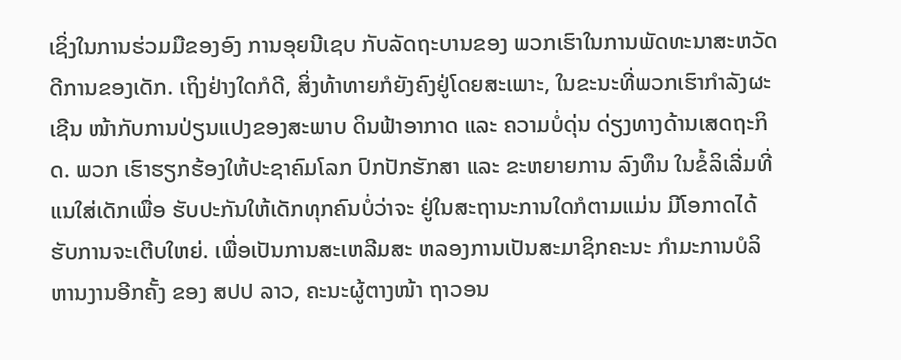ເຊິ່ງໃນການຮ່ວມມືຂອງອົງ ການອຸຍນີເຊບ ກັບລັດຖະບານຂອງ ພວກເຮົາໃນການພັດທະນາສະຫວັດ ດີການຂອງເດັກ. ເຖິງຢ່າງໃດກໍດີ, ສິ່ງທ້າທາຍກໍຍັງຄົງຢູ່ໂດຍສະເພາະ, ໃນຂະນະທີ່ພວກເຮົາກຳລັງຜະເຊີນ ໜ້າກັບການປ່ຽນແປງຂອງສະພາບ ດິນຟ້າອາກາດ ແລະ ຄວາມບໍ່ດຸ່ນ ດ່ຽງທາງດ້ານເສດຖະກິດ. ພວກ ເຮົາຮຽກຮ້ອງໃຫ້ປະຊາຄົມໂລກ ປົກປັກຮັກສາ ແລະ ຂະຫຍາຍການ ລົງທຶນ ໃນຂໍ້ລິເລີ່ມທີ່ແນໃສ່ເດັກເພື່ອ ຮັບປະກັນໃຫ້ເດັກທຸກຄົນບໍ່ວ່າຈະ ຢູ່ໃນສະຖານະການໃດກໍຕາມແມ່ນ ມີໂອກາດໄດ້ຮັບການຈະເຕີບໃຫຍ່. ເພື່ອເປັນການສະເຫລີມສະ ຫລອງການເປັນສະມາຊິກຄະນະ ກຳມະການບໍລິຫານງານອີກຄັ້ງ ຂອງ ສປປ ລາວ, ຄະນະຜູ້ຕາງໜ້າ ຖາວອນ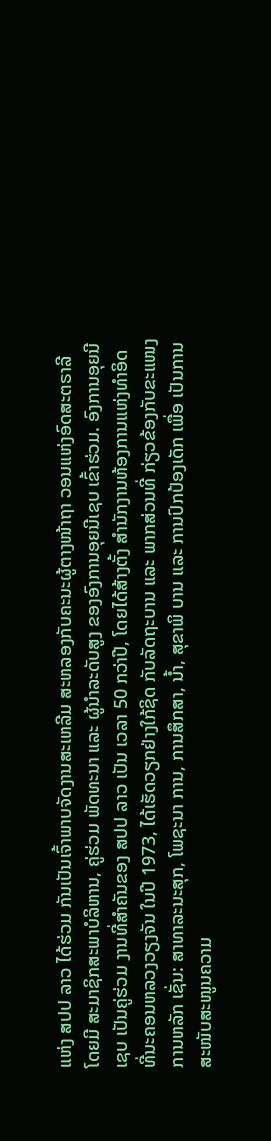ແຫ່ງ ສປປ ລາວ ໄດ້ຮ່ວມ ກັນເປັນເຈົ້າພາບຈັດງານສະເຫລີມ ສະຫລອງກັບຄະນະຜູ້ຕາງໜ້າຖາ ວອນແຫ່ງອົດສະຕຣາລີ ໂດຍມີ ສະມາຊິກສະພາບໍລິຫານ, ຄູ່ຮ່ວມ ພັດທະນາ ແລະ ຜູ້ນຳລະດັບສູງ ຂອງອົງການອຸຍນີເຊບ ເຂົ້າຮ່ວມ. ອົງການອຸຍນີເຊບ ເປັນຄູ່ຮ່ວມ ງານທີ່ສຳຄັນຂອງ ສປປ ລາວ ເປັນ ເວລາ 50 ກວ່າປີ, ໂດຍໄດ້ສ້າງຕັ້ງ ສຳນັກງານຫ້ອງການແຫ່ງທຳອິດ ທີ່ນະຄອນຫລວງວຽງຈັນ ໃນປີ 1973, ໄດ້ເຮັດວຽກຢ່າງໃກ້ຊິດ ກັບລັດຖະບານ ແລະ ພາກສ່ວນທີ່ ກ່ຽວຂ້ອງກັບຂະແໜງການຫລັກ ເຊັ່ນ: ສາທາລະນະສຸກ, ໂພຊະນາ ການ, ການສຶກສາ, ນໍ້າ, ສຸຂາພິ ບານ ແລະ ການປົກປ້ອງເດັກ ເພື່ອ ເປັນການສະໜັບສະໜູນຄວາມ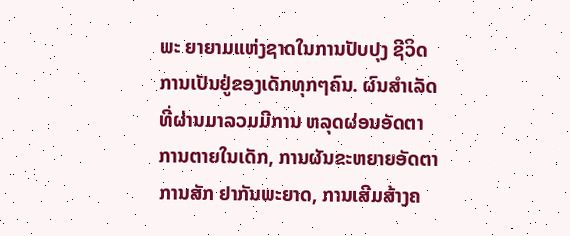ພະ ຍາຍາມແຫ່ງຊາດໃນການປັບປຸງ ຊີວິດການເປັນຢູ່ຂອງເດັກທຸກໆຄົນ. ຜົນສຳເລັດທີ່ຜ່ານມາລວມມີການ ຫລຸດຜ່ອນອັດຕາການຕາຍໃນເດັກ, ການຜັນຂະຫຍາຍອັດຕາການສັກ ຢາກັນພະຍາດ, ການເສີມສ້າງຄ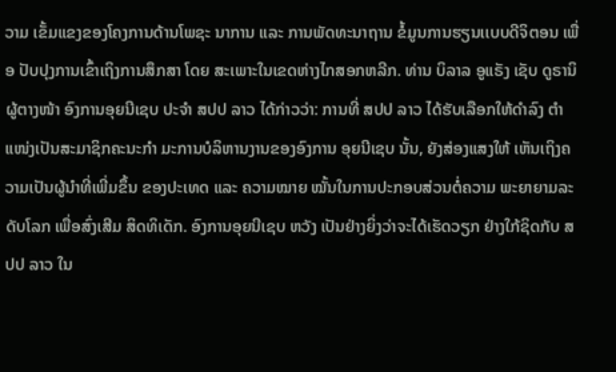ວາມ ເຂັ້ມແຂງຂອງໂຄງການດ້ານໂພຊະ ນາການ ແລະ ການພັດທະນາຖານ ຂໍ້ມູນການຮຽນເເບບດີຈິຕອນ ເພື່ອ ປັບປຸງການເຂົ້າເຖິງການສຶກສາ ໂດຍ ສະເພາະໃນເຂດຫ່າງໄກສອກຫລີກ. ທ່ານ ບິລາລ ອູແຣັງ ເຊັບ ດູຣານິ ຜູ້ຕາງໜ້າ ອົງການອຸຍນີເຊບ ປະຈຳ ສປປ ລາວ ໄດ້ກ່າວວ່າ: ການທີ່ ສປປ ລາວ ໄດ້ຮັບເລືອກໃຫ້ດຳລົງ ຕຳແໜ່ງເປັນສະມາຊິກຄະນະກຳ ມະການບໍລິຫານງານຂອງອົງການ ອຸຍນີເຊບ ນັ້ນ, ຍັງສ່ອງແສງໃຫ້ ເຫັນເຖິງຄວາມເປັນຜູ້ນຳທີ່ເພີ່ມຂຶ້ນ ຂອງປະເທດ ແລະ ຄວາມໝາຍ ໝັ້ນໃນການປະກອບສ່ວນຕໍ່ຄວາມ ພະຍາຍາມລະດັບໂລກ ເພື່ອສົ່ງເສີມ ສິດທິເດັກ. ອົງການອຸຍນີເຊບ ຫວັງ ເປັນຢ່າງຍິ່ງວ່າຈະໄດ້ເຮັດວຽກ ຢ່າງໃກ້ຊິດກັບ ສປປ ລາວ ໃນ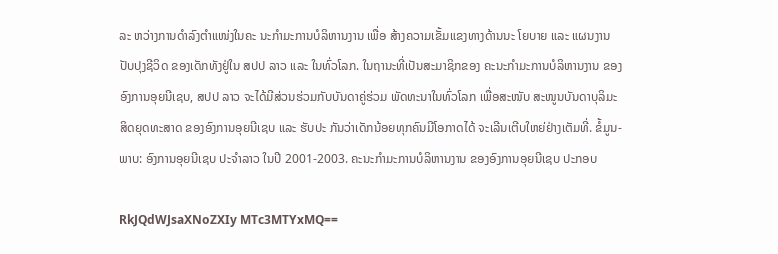ລະ ຫວ່າງການດຳລົງຕຳແໜ່ງໃນຄະ ນະກຳມະການບໍລິຫານງານ ເພື່ອ ສ້າງຄວາມເຂັ້ມແຂງທາງດ້ານນະ ໂຍບາຍ ແລະ ແຜນງານປັບປຸງຊີວິດ ຂອງເດັກທັງຢູ່ໃນ ສປປ ລາວ ແລະ ໃນທົ່ວໂລກ. ໃນຖານະທີ່ເປັນສະມາຊິກຂອງ ຄະນະກຳມະການບໍລິຫານງານ ຂອງອົງການອຸຍນີເຊບ, ສປປ ລາວ ຈະໄດ້ມີສ່ວນຮ່ວມກັບບັນດາຄູ່ຮ່ວມ ພັດທະນາໃນທົ່ວໂລກ ເພື່ອສະໜັບ ສະໜູນບັນດາບຸລິມະສິດຍຸດທະສາດ ຂອງອົງການອຸຍນີເຊບ ແລະ ຮັບປະ ກັນວ່າເດັກນ້ອຍທຸກຄົນມີໂອກາດໄດ້ ຈະເລີນເຕີບໃຫຍ່ຢ່າງເຕັມທີ່. ຂໍ້ມູນ-ພາບ: ອົງການອຸຍນີເຊບ ປະຈຳລາວ ໃນປີ 2001-2003. ຄະນະກຳມະການບໍລິຫານງານ ຂອງອົງການອຸຍນີເຊບ ປະກອບ

RkJQdWJsaXNoZXIy MTc3MTYxMQ==